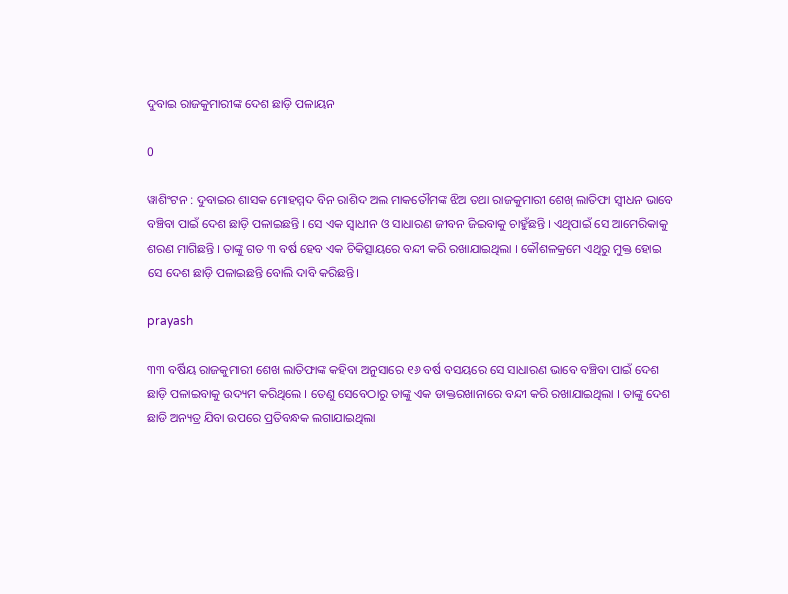ଦୁବାଇ ରାଜକୁମାରୀଙ୍କ ଦେଶ ଛାଡ଼ି ପଳାୟନ

0

ୱାଶିଂଟନ : ଦୁବାଇର ଶାସକ ମୋହମ୍ମଦ ବିନ ରାଶିଦ ଅଲ ମାକତୌମଙ୍କ ଝିଅ ତଥା ରାଜକୁମାରୀ ଶେଖ୍‌ ଲାତିଫା ସ୍ୱୀଧନ ଭାବେ ବଞ୍ଚିବା ପାଇଁ ଦେଶ ଛାଡ଼ି ପଳାଇଛନ୍ତି । ସେ ଏକ ସ୍ୱାଧୀନ ଓ ସାଧାରଣ ଜୀବନ ଜିଇବାକୁ ଚାହୁଁଛନ୍ତି । ଏଥିପାଇଁ ସେ ଆମେରିକାକୁ ଶରଣ ମାଗିଛନ୍ତି । ତାଙ୍କୁ ଗତ ୩ ବର୍ଷ ହେବ ଏକ ଚିକିତ୍ସାୟରେ ବନ୍ଦୀ କରି ରଖାଯାଇଥିଲା । କୌଶଳକ୍ରମେ ଏଥିରୁ ମୁକ୍ତ ହୋଇ ସେ ଦେଶ ଛାଡ଼ି ପଳାଇଛନ୍ତି ବୋଲି ଦାବି କରିଛନ୍ତି।

prayash

୩୩ ବର୍ଷିୟ ରାଜକୁମାରୀ ଶେଖ ଲାତିଫାଙ୍କ କହିବା ଅନୁସାରେ ୧୬ ବର୍ଷ ବସୟରେ ସେ ସାଧାରଣ ଭାବେ ବଞ୍ଚିବା ପାଇଁ ଦେଶ ଛାଡ଼ି ପଳାଇବାକୁ ଉଦ୍ୟମ କରିଥିଲେ । ତେଣୁ ସେବେଠାରୁ ତାଙ୍କୁ ଏକ ଡାକ୍ତରଖାନାରେ ବନ୍ଦୀ କରି ରଖାଯାଇଥିଲା । ତାଙ୍କୁ ଦେଶ ଛାଡି ଅନ୍ୟତ୍ର ଯିବା ଉପରେ ପ୍ରତିବନ୍ଧକ ଲଗାଯାଇଥିଲା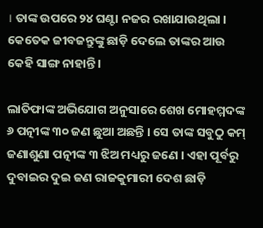। ତାଙ୍କ ଉପରେ ୨୪ ଘଣ୍ଟା ନଜର ରଖାଯାଉଥିଲା । କେତେକ ଜୀବଜନ୍ତୁଙ୍କୁ ଛାଡ଼ି ଦେଲେ ତାଙ୍କର ଆଉ କେହି ସାଙ୍ଗ ନାହାନ୍ତି।

ଲାତିଫାଙ୍କ ଅଭିଯୋଗ ଅନୁସାରେ ଶେଖ ମୋହମ୍ମଦଙ୍କ ୬ ପତ୍ନୀଙ୍କ ୩୦ ଜଣ ଛୁଆ ଅଛନ୍ତି । ସେ ତାଙ୍କ ସବୁଠୁ କମ୍‌ ଜଣାଶୁଣା ପତ୍ନୀଙ୍କ ୩ ଝିଅ ମଧ୍ୟରୁ ଜଣେ । ଏହା ପୂର୍ବରୁ ଦୁବାଇର ଦୁଇ ଜଣ ରାଜକୁମାରୀ ଦେଶ ଛାଡ଼ି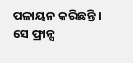ପଳାୟନ କରିଛନ୍ତି । ସେ ଫ୍ରାନ୍ସ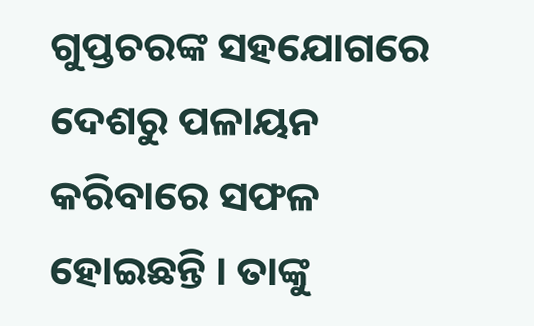ଗୁପ୍ତଚରଙ୍କ ସହଯୋଗରେ ଦେଶରୁ ପଳାୟନ କରିବାରେ ସଫଳ ହୋଇଛନ୍ତି । ତାଙ୍କୁ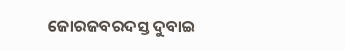ଜୋରଜବରଦସ୍ତ ଦୁବାଇ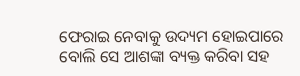ଫେରାଇ ନେବାକୁ ଉଦ୍ୟମ ହୋଇପାରେ ବୋଲି ସେ ଆଶଙ୍କା ବ୍ୟକ୍ତ କରିବା ସହ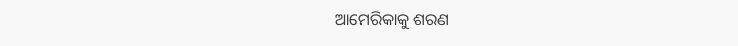ଆମେରିକାକୁ ଶରଣ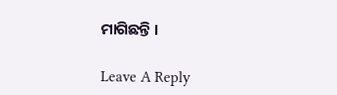ମାଗିଛନ୍ତି ।

Leave A Reply